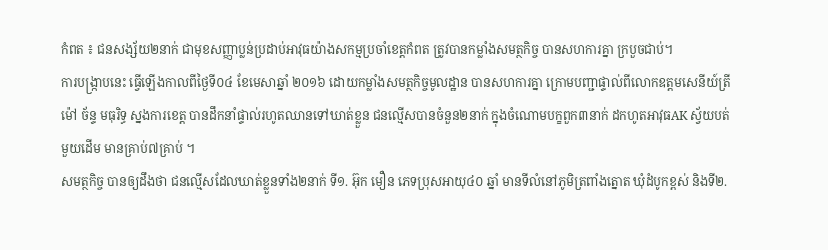កំពត ៖ ជនសង្ស័យ២នាក់ ជាមុខសញ្ញាប្លន់ប្រដាប់អាវុធយ៉ាងសកម្មប្រចាំខេត្តកំពត ត្រូវបានកម្លាំងសមត្ថកិច្ច បានសហការគ្នា ក្របួចជាប់។
ការបង្ក្រាបនេះ ធ្វើឡើងកាលពីថ្ងៃទី០៤ ខែមេសាឆ្នាំ ២០១៦ ដោយកម្លាំងសមត្ថកិច្ចមូលដ្ឋាន បានសហការគ្នា ក្រោមបញ្ជាផ្ទាល់ពីលោកឧត្តមសេនីយ៍ត្រី ម៉ៅ ច័ន្ទ មធុរិទ្ធ ស្នងការខេត្ត បានដឹកនាំផ្ទាល់រហូតឈានទៅឃាត់ខ្លួន ជនល្មើសបានចំនួន២នាក់ ក្នុងចំណោមបក្ខពួក៣នាក់ ដកហូតអាវុធAK ស្វ័យបត់មួយដើម មានគ្រាប់៧គ្រាប់ ។
សមត្ថកិច្ច បានឲ្យដឹងថា ជនល្មើសដែលឃាត់ខ្លួនទាំង២នាក់ ទី១. អ៊ុក មឿន ភេទប្រុសអាយុ៤០ ឆ្នាំ មានទីលំនៅភូមិត្រពាំងត្នោត ឃុំដំបូកខ្ពស់ និងទី២.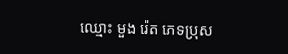ឈ្មោះ មួង រ៉េត ភេទប្រុស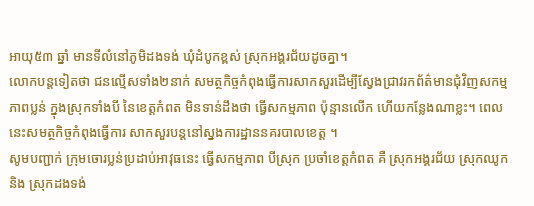អាយុ៥៣ ឆ្នាំ មានទីលំនៅភូមិដងទង់ ឃុំដំបូកខ្ពស់ ស្រុកអង្គរជ័យដូចគ្នា។
លោកបន្តទៀតថា ជនល្មើសទាំង២នាក់ សមត្ថកិច្ចកំពុងធ្វើការសាកសួរដើម្បីស្វែងជ្រាវរកព័ត៌មានជុំវិញសកម្មភាពប្លន់ ក្នុងស្រុកទាំងបី នៃខេត្តកំពត មិនទាន់ដឹងថា ធ្វើសកម្មភាព ប៉ុន្មានលើក ហើយកន្លែងណាខ្លះ។ ពេលនេះសមត្ថកិច្ចកំពុងធ្វើការ សាកសួរបន្តនៅស្នងការដ្ឋាននគរបាលខេត្ត ។
សូមបញ្ជាក់ ក្រុមចោរប្លន់ប្រដាប់អាវុធនេះ ធ្វើសកម្មភាព បីស្រុក ប្រចាំខេត្តកំពត គឺ ស្រុកអង្គរជ័យ ស្រុកឈូក និង ស្រុកដងទង់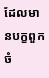ដែលមានបក្ខពួកចំ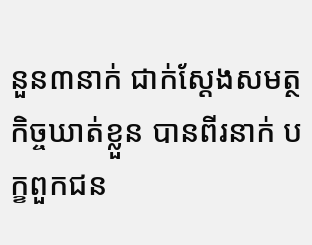នួន៣នាក់ ជាក់ស្ដែងសមត្ថកិច្ចឃាត់ខ្លួន បានពីរនាក់ បក្ខពួកជន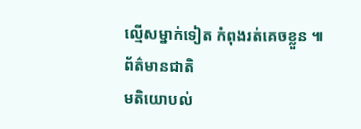ល្មើសម្នាក់ទៀត កំពុងរត់គេចខ្លួន ៕
ព័ត៌មានជាតិ
មតិយោបល់